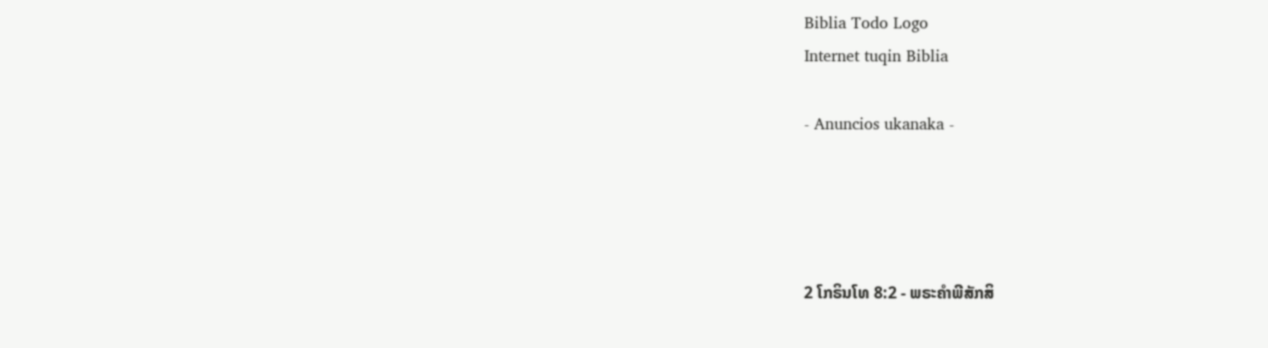Biblia Todo Logo
Internet tuqin Biblia

- Anuncios ukanaka -




2 ໂກຣິນໂທ 8:2 - ພຣະຄຳພີສັກສິ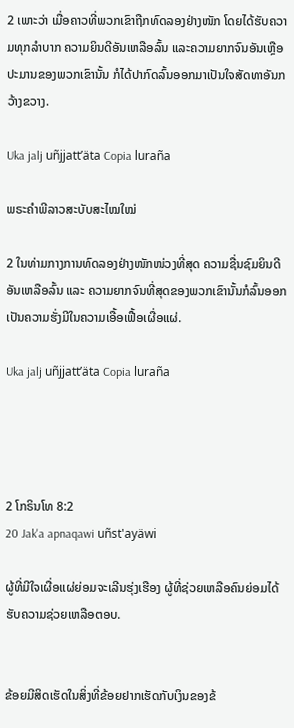2 ເພາະວ່າ ເມື່ອຄາວທີ່ພວກເຂົາຖືກທົດລອງຢ່າງໜັກ ໂດຍໄດ້ຮັບຄວາມທຸກລຳບາກ ຄວາມຍິນດີອັນເຫລືອລົ້ນ ແລະຄວາມຍາກຈົນອັນເຫຼືອປະມານຂອງພວກເຂົານັ້ນ ກໍໄດ້ປາກົດລົ້ນອອກມາເປັນໃຈສັດທາອັນກວ້າງຂວາງ.

Uka jalj uñjjattʼäta Copia luraña

ພຣະຄຳພີລາວສະບັບສະໄໝໃໝ່

2 ໃນທ່າມກາງການທົດລອງຢ່າງໜັກໜ່ວງທີ່ສຸດ ຄວາມຊື່ນຊົມຍິນດີອັນເຫລືອລົ້ນ ແລະ ຄວາມຍາກຈົນທີ່ສຸດຂອງພວກເຂົານັ້ນກໍລົ້ນອອກເປັນຄວາມຮັ່ງມີໃນຄວາມເອື້ອເຟື້ອເຜື່ອແຜ່.

Uka jalj uñjjattʼäta Copia luraña




2 ໂກຣິນໂທ 8:2
20 Jak'a apnaqawi uñst'ayäwi

ຜູ້ທີ່ມີໃຈເຜື່ອແຜ່ຍ່ອມຈະເລີນຮຸ່ງເຮືອງ ຜູ້ທີ່ຊ່ວຍເຫລືອຄົນຍ່ອມໄດ້ຮັບຄວາມຊ່ວຍເຫລືອຕອບ.


ຂ້ອຍມີສິດເຮັດໃນສິ່ງທີ່ຂ້ອຍຢາກເຮັດກັບເງິນຂອງຂ້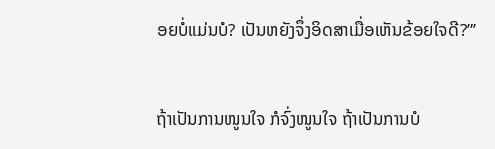ອຍບໍ່ແມ່ນບໍ? ເປັນຫຍັງຈຶ່ງອິດສາເມື່ອເຫັນຂ້ອຍໃຈດີ?”’


ຖ້າເປັນການໜູນໃຈ ກໍຈົ່ງໜູນໃຈ ຖ້າເປັນການບໍ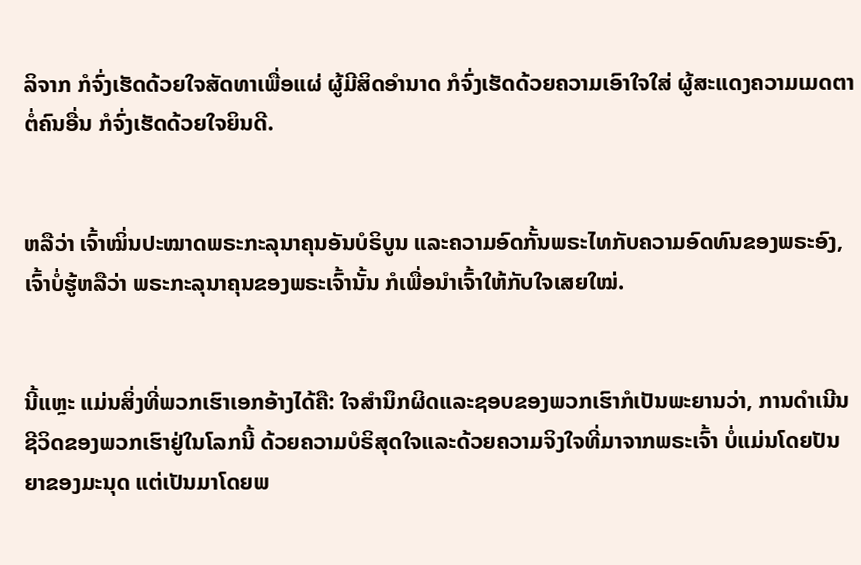ລິຈາກ ກໍຈົ່ງເຮັດດ້ວຍໃຈສັດທາເພື່ອແຜ່ ຜູ້ມີສິດອຳນາດ ກໍຈົ່ງເຮັດດ້ວຍຄວາມເອົາໃຈໃສ່ ຜູ້ສະແດງຄວາມເມດຕາຕໍ່ຄົນອື່ນ ກໍຈົ່ງເຮັດດ້ວຍໃຈຍິນດີ.


ຫລືວ່າ ເຈົ້າໝິ່ນປະໝາດພຣະກະລຸນາຄຸນອັນບໍຣິບູນ ແລະຄວາມອົດກັ້ນພຣະໄທກັບຄວາມອົດທົນຂອງພຣະອົງ, ເຈົ້າບໍ່ຮູ້ຫລືວ່າ ພຣະກະລຸນາຄຸນຂອງພຣະເຈົ້ານັ້ນ ກໍເພື່ອນຳເຈົ້າໃຫ້ກັບໃຈເສຍໃໝ່.


ນີ້ແຫຼະ ແມ່ນສິ່ງທີ່ພວກເຮົາເອກອ້າງໄດ້ຄື: ໃຈສຳນຶກຜິດແລະຊອບຂອງພວກເຮົາກໍເປັນພະຍານວ່າ, ການດຳເນີນຊີວິດຂອງພວກເຮົາຢູ່ໃນໂລກນີ້ ດ້ວຍຄວາມບໍຣິສຸດໃຈແລະດ້ວຍຄວາມຈິງໃຈທີ່ມາຈາກພຣະເຈົ້າ ບໍ່ແມ່ນໂດຍປັນຍາຂອງມະນຸດ ແຕ່ເປັນມາໂດຍພ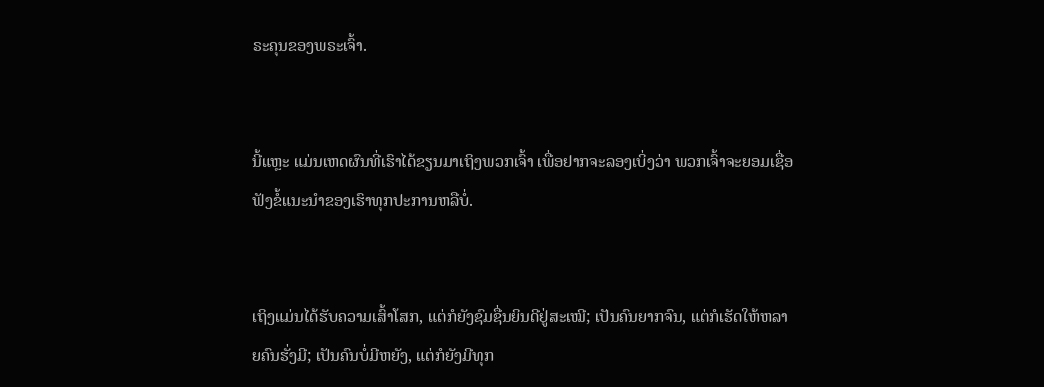ຣະຄຸນຂອງພຣະເຈົ້າ.


ນີ້ແຫຼະ ແມ່ນເຫດຜົນທີ່ເຮົາໄດ້ຂຽນມາເຖິງພວກເຈົ້າ ເພື່ອຢາກຈະລອງເບິ່ງວ່າ ພວກເຈົ້າຈະຍອມເຊື່ອຟັງຂໍ້ແນະນຳຂອງເຮົາທຸກປະການຫລືບໍ່.


ເຖິງແມ່ນໄດ້ຮັບຄວາມເສົ້າໂສກ, ແຕ່ກໍຍັງຊົມຊື່ນຍິນດີຢູ່ສະເໝີ; ເປັນຄົນຍາກຈົນ, ແຕ່ກໍເຮັດໃຫ້ຫລາຍຄົນຮັ່ງມີ; ເປັນຄົນບໍ່ມີຫຍັງ, ແຕ່ກໍຍັງມີທຸກ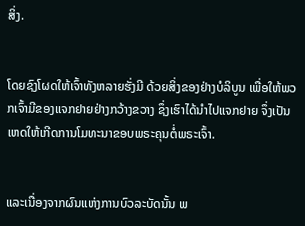ສິ່ງ.


ໂດຍຊົງໂຜດໃຫ້ເຈົ້າທັງຫລາຍຮັ່ງມີ ດ້ວຍສິ່ງຂອງຢ່າງບໍລິບູນ ເພື່ອໃຫ້ພວກເຈົ້າມີຂອງແຈກຢາຍຢ່າງກວ້າງຂວາງ ຊຶ່ງເຮົາໄດ້ນຳໄປແຈກຢາຍ ຈຶ່ງເປັນເຫດໃຫ້ເກີດການໂມທະນາຂອບພຣະຄຸນຕໍ່ພຣະເຈົ້າ.


ແລະເນື່ອງຈາກຜົນແຫ່ງການບົວລະບັດນັ້ນ ພ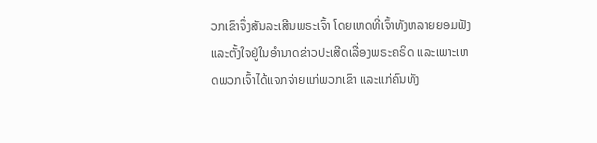ວກເຂົາຈຶ່ງສັນລະເສີນພຣະເຈົ້າ ໂດຍເຫດທີ່ເຈົ້າທັງຫລາຍຍອມຟັງ ແລະຕັ້ງໃຈຢູ່ໃນອຳນາດຂ່າວປະເສີດເລື່ອງພຣະຄຣິດ ແລະເພາະເຫດພວກເຈົ້າໄດ້ແຈກຈ່າຍແກ່ພວກເຂົາ ແລະແກ່ຄົນທັງ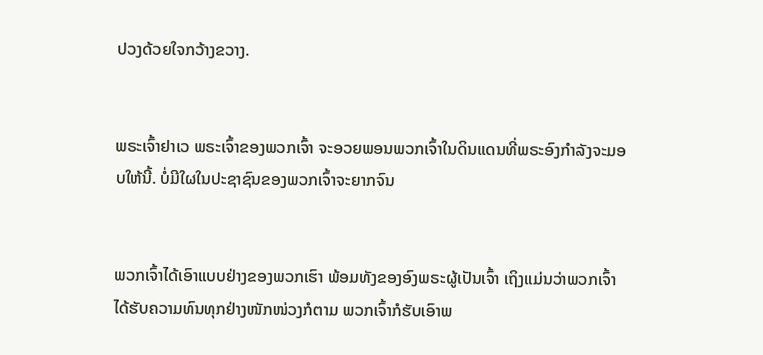ປວງດ້ວຍໃຈກວ້າງຂວາງ.


ພຣະເຈົ້າຢາເວ ພຣະເຈົ້າຂອງພວກເຈົ້າ ຈະອວຍພອນພວກເຈົ້າໃນດິນແດນທີ່ພຣະອົງກຳລັງຈະມອບໃຫ້ນີ້. ບໍ່ມີໃຜໃນປະຊາຊົນຂອງພວກເຈົ້າຈະຍາກຈົນ


ພວກເຈົ້າໄດ້ເອົາແບບຢ່າງຂອງພວກເຮົາ ພ້ອມທັງຂອງອົງພຣະຜູ້ເປັນເຈົ້າ ເຖິງແມ່ນວ່າພວກເຈົ້າໄດ້ຮັບຄວາມທົນທຸກຢ່າງໜັກໜ່ວງກໍຕາມ ພວກເຈົ້າກໍຮັບເອົາພ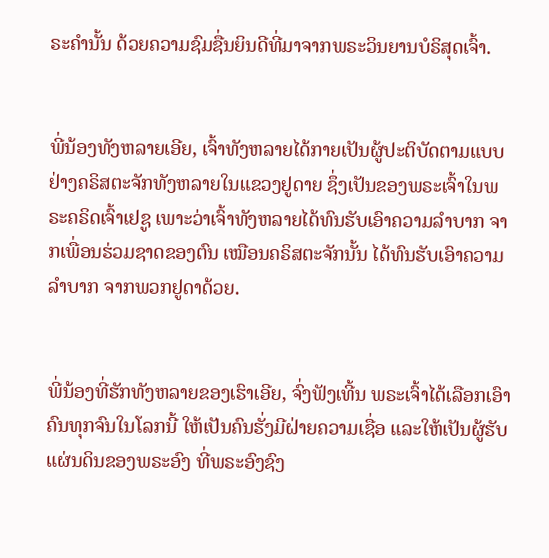ຣະຄຳນັ້ນ ດ້ວຍຄວາມຊົມຊື່ນຍິນດີທີ່ມາຈາກພຣະວິນຍານບໍຣິສຸດເຈົ້າ.


ພີ່ນ້ອງທັງຫລາຍເອີຍ, ເຈົ້າທັງຫລາຍໄດ້ກາຍເປັນຜູ້ປະຕິບັດຕາມແບບຢ່າງຄຣິສຕະຈັກທັງຫລາຍໃນແຂວງຢູດາຍ ຊຶ່ງເປັນຂອງພຣະເຈົ້າໃນພຣະຄຣິດເຈົ້າເຢຊູ ເພາະວ່າເຈົ້າທັງຫລາຍໄດ້ທົນຮັບເອົາຄວາມລຳບາກ ຈາກເພື່ອນຮ່ວມຊາດຂອງຕົນ ເໝືອນຄຣິສຕະຈັກນັ້ນ ໄດ້ທົນຮັບເອົາຄວາມລຳບາກ ຈາກພວກຢູດາດ້ວຍ.


ພີ່ນ້ອງທີ່ຮັກທັງຫລາຍຂອງເຮົາເອີຍ, ຈົ່ງຟັງເທີ້ນ ພຣະເຈົ້າໄດ້ເລືອກເອົາຄົນທຸກຈົນໃນໂລກນີ້ ໃຫ້ເປັນຄົນຮັ່ງມີຝ່າຍຄວາມເຊື່ອ ແລະໃຫ້ເປັນຜູ້ຮັບແຜ່ນດິນຂອງພຣະອົງ ທີ່ພຣະອົງຊົງ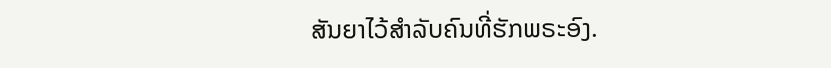ສັນຍາໄວ້ສຳລັບຄົນທີ່ຮັກພຣະອົງ.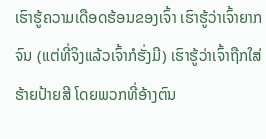ເຮົາຮູ້ຄວາມເດືອດຮ້ອນຂອງເຈົ້າ ເຮົາຮູ້ວ່າເຈົ້າຍາກຈົນ (ແຕ່ທີ່ຈິງແລ້ວເຈົ້າກໍຮັ່ງມີ) ເຮົາຮູ້ວ່າເຈົ້າຖືກໃສ່ຮ້າຍປ້າຍສີ ໂດຍພວກທີ່ອ້າງຕົນ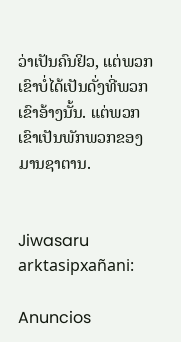ວ່າເປັນຄົນຢິວ, ແຕ່ພວກເຂົາບໍ່ໄດ້ເປັນດັ່ງທີ່ພວກເຂົາອ້າງນັ້ນ. ແຕ່ພວກເຂົາເປັນພັກພວກຂອງມານຊາຕານ.


Jiwasaru arktasipxañani:

Anuncios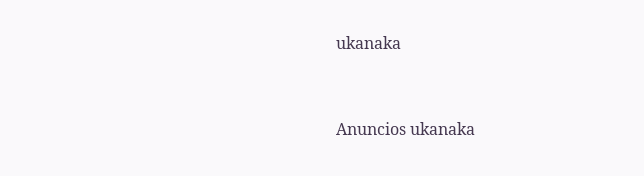ukanaka


Anuncios ukanaka